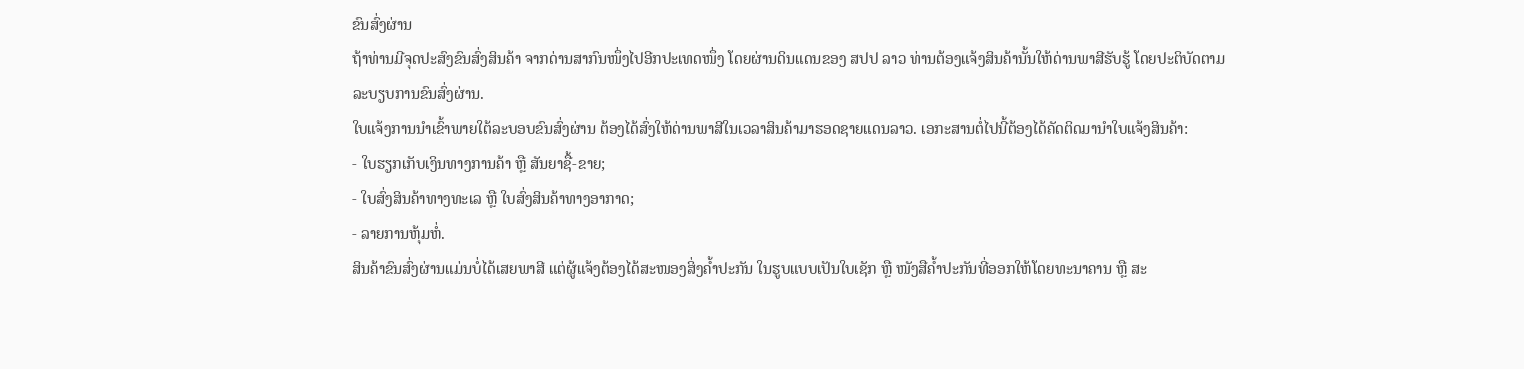ຂົນສົ່ງຜ່ານ
ຖ້າທ່ານມີຈຸດປະສົງຂົນສົ່ງສິນຄ້າ ຈາກດ່ານສາກົນໜຶ່ງໄປອີກປະເທດໜຶ່ງ ໂດຍຜ່ານດິນແດນຂອງ ສປປ ລາວ ທ່ານຕ້ອງແຈ້ງສິນຄ້ານັ້ນໃຫ້ດ່ານພາສີຮັບຮູ້ ໂດຍປະຕິບັດຕາມ ລະບຽບການຂົນສົ່ງຜ່ານ.
ໃບແຈ້ງການນໍາເຂົ້າພາຍໃຕ້ລະບອບຂົນສົ່ງຜ່ານ ຕ້ອງໄດ້ສົ່ງໃຫ້ດ່ານພາສີໃນເວລາສິນຄ້າມາຮອດຊາຍແດນລາວ. ເອກະສານຕໍ່ໄປນີ້ຕ້ອງໄດ້ຄັດຕິດມານໍາໃບແຈ້ງສິນຄ້າ:
- ໃບຮຽກເກັບເງິນທາງການຄ້າ ຫຼື ສັນຍາຊື້-ຂາຍ;
- ໃບສົ່ງສິນຄ້າທາງທະເລ ຫຼື ໃບສົ່ງສິນຄ້າທາງອາກາດ;
- ລາຍການຫຸ້ມຫໍ່.
ສິນຄ້າຂົນສົ່ງຜ່ານແມ່ນບໍ່ໄດ້ເສຍພາສີ ແຕ່ຜູ້ແຈ້ງຕ້ອງໄດ້ສະໜອງສິ່ງຄໍ້າປະກັນ ໃນຮູບແບບເປັນໃບເຊັກ ຫຼື ໜັງສືຄໍ້າປະກັນທີ່ອອກໃຫ້ໂດຍທະນາຄານ ຫຼື ສະ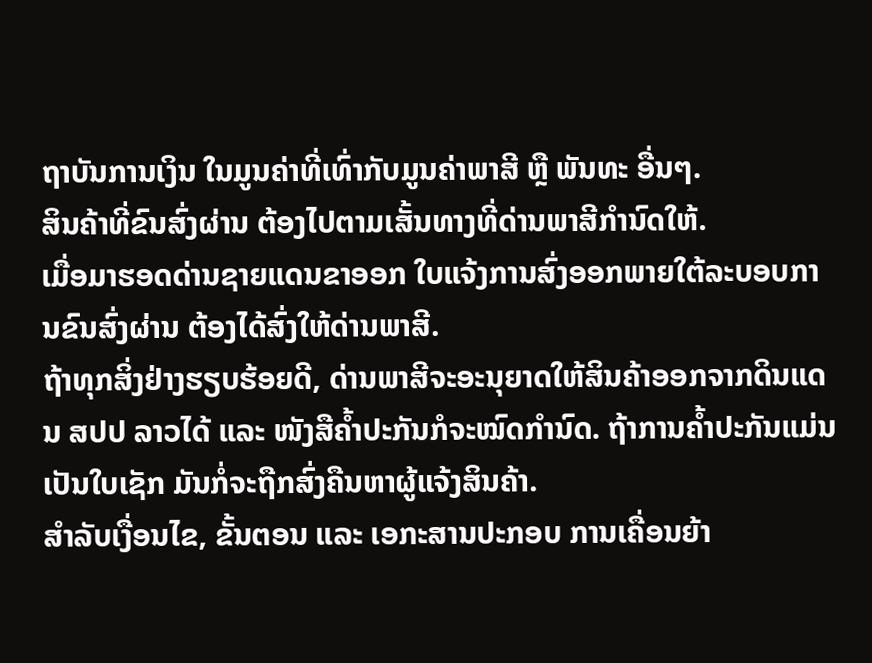ຖາບັນການເງິນ ໃນມູນຄ່າທີ່ເທົ່າກັບມູນຄ່າພາສີ ຫຼື ພັນທະ ອື່ນໆ.
ສິນຄ້າທີ່ຂົນສົ່ງຜ່ານ ຕ້ອງໄປຕາມເສັ້ນທາງທີ່ດ່ານພາສີກຳນົດໃຫ້.
ເມື່ອມາຮອດດ່ານຊາຍແດນຂາອອກ ໃບແຈ້ງການສົ່ງອອກພາຍໃຕ້ລະບອບການຂົນສົ່ງຜ່ານ ຕ້ອງໄດ້ສົ່ງໃຫ້ດ່ານພາສີ.
ຖ້າທຸກສິ່ງຢ່າງຮຽບຮ້ອຍດີ, ດ່ານພາສີຈະອະນຸຍາດໃຫ້ສິນຄ້າອອກຈາກດິນແດນ ສປປ ລາວໄດ້ ແລະ ໜັງສືຄໍ້າປະກັນກໍຈະໝົດກຳນົດ. ຖ້າການຄໍ້າປະກັນແມ່ນເປັນໃບເຊັກ ມັນກໍ່ຈະຖືກສົ່ງຄືນຫາຜູ້ແຈ້ງສິນຄ້າ.
ສຳລັບເງື່ອນໄຂ, ຂັ້ນຕອນ ແລະ ເອກະສານປະກອບ ການເຄື່ອນຍ້າ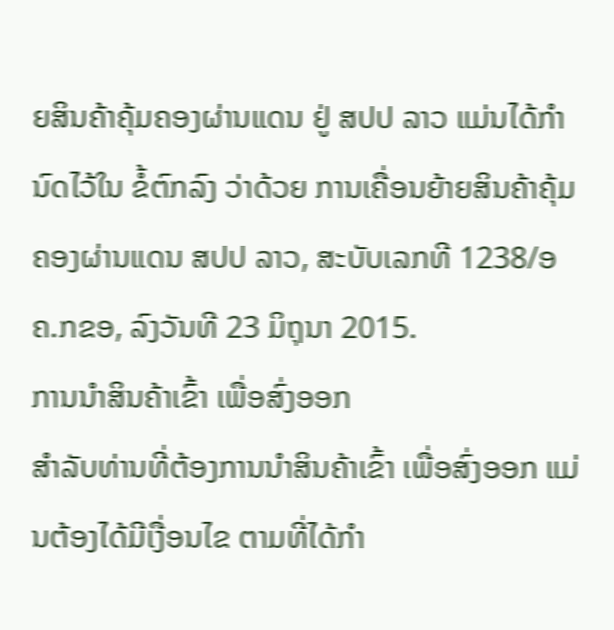ຍສິນຄ້າຄຸ້ມຄອງຜ່ານແດນ ຢູ່ ສປປ ລາວ ແມ່ນໄດ້ກໍານົດໄວ້ໃນ ຂໍ້ຕົກລົງ ວ່າດ້ວຍ ການເຄື່ອນຍ້າຍສິນຄ້າຄຸ້ມຄອງຜ່ານແດນ ສປປ ລາວ, ສະບັບເລກທີ 1238/ອຄ.ກຂອ, ລົງວັນທີ 23 ມິຖຸນາ 2015.
ການນຳສິນຄ້າເຂົ້າ ເພື່ອສົ່ງອອກ
ສຳລັບທ່ານທີ່ຕ້ອງການນຳສິນຄ້າເຂົ້າ ເພື່ອສົ່ງອອກ ແມ່ນຕ້ອງໄດ້ມີເງື່ອນໄຂ ຕາມທີ່ໄດ້ກຳ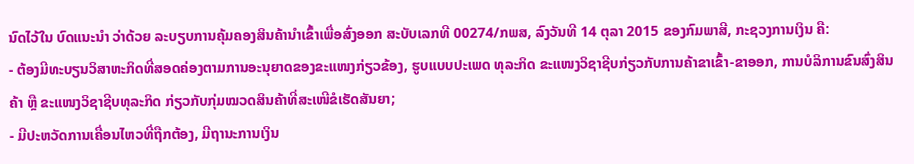ນົດໄວ້ໃນ ບົດແນະນຳ ວ່າດ້ວຍ ລະບຽບການຄຸ້ມຄອງສິນຄ້ານຳເຂົ້າເພື່ອສົ່ງອອກ ສະບັບເລກທີ 00274/ກພສ, ລົງວັນທີ 14 ຕຸລາ 2015 ຂອງກົມພາສີ, ກະຊວງການເງິນ ຄື:
- ຕ້ອງມີທະບຽນວິສາຫະກິດທີ່ສອດຄ່ອງຕາມການອະນຸຍາດຂອງຂະແໜງກ່ຽວຂ້ອງ, ຮູບແບບປະເພດ ທຸລະກິດ ຂະແໜງວິຊາຊີບກ່ຽວກັບການຄ້າຂາເຂົ້າ-ຂາອອກ, ການບໍລິການຂົນສົ່ງສິນຄ້າ ຫຼື ຂະແໜງວິຊາຊີບທຸລະກິດ ກ່ຽວກັບກຸ່ມໝວດສິນຄ້າທີ່ສະເໜີຂໍເຮັດສັນຍາ;
- ມີປະຫວັດການເຄື່ອນໄຫວທີ່ຖືກຕ້ອງ, ມີຖານະການເງິນ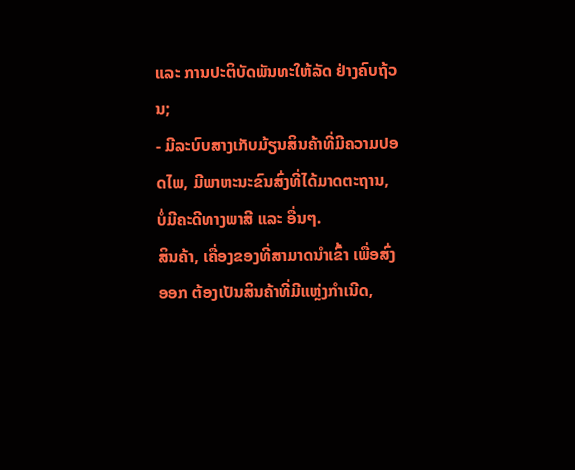ແລະ ການປະຕິບັດພັນທະໃຫ້ລັດ ຢ່າງຄົບຖ້ວນ;
- ມີລະບົບສາງເກັບມ້ຽນສິນຄ້າທີ່ມີຄວາມປອດໄພ, ມີພາຫະນະຂົນສົ່ງທີ່ໄດ້ມາດຕະຖານ, ບໍ່ມີຄະດີທາງພາສີ ແລະ ອື່ນໆ.
ສິນຄ້າ, ເຄື່ອງຂອງທີ່ສາມາດນຳເຂົ້າ ເພື່ອສົ່ງອອກ ຕ້ອງເປັນສິນຄ້າທີ່ມີແຫຼ່ງກຳເນີດ,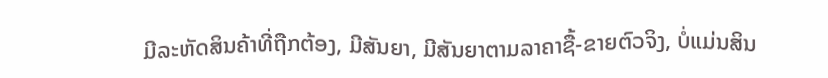ມີລະຫັດສິນຄ້າທີ່ຖືກຕ້ອງ, ມີສັນຍາ, ມີສັນຍາຕາມລາຄາຊື້-ຂາຍຕົວຈິງ, ບໍ່ແມ່ນສິນ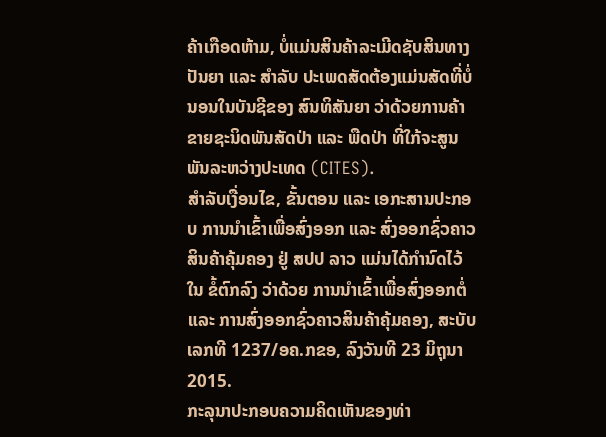ຄ້າເກືອດຫ້າມ, ບໍ່ແມ່ນສິນຄ້າລະເມີດຊັບສິນທາງປັນຍາ ແລະ ສຳລັບ ປະເພດສັດຕ້ອງແມ່ນສັດທີ່ບໍ່ນອນໃນບັນຊີຂອງ ສົນທິສັນຍາ ວ່າດ້ວຍການຄ້າຂາຍຊະນິດພັນສັດປ່າ ແລະ ພືດປ່າ ທີ່ໃກ້ຈະສູນພັນລະຫວ່າງປະເທດ (CITES).
ສຳລັບເງື່ອນໄຂ, ຂັ້ນຕອນ ແລະ ເອກະສານປະກອບ ການນຳເຂົ້າເພື່ອສົ່ງອອກ ແລະ ສົ່ງອອກຊົ່ວຄາວສິນຄ້າຄຸ້ມຄອງ ຢູ່ ສປປ ລາວ ແມ່ນໄດ້ກໍານົດໄວ້ໃນ ຂໍ້ຕົກລົງ ວ່າດ້ວຍ ການນຳເຂົ້າເພື່ອສົ່ງອອກຕໍ່ ແລະ ການສົ່ງອອກຊົ່ວຄາວສິນຄ້າຄຸ້ມຄອງ, ສະບັບເລກທີ 1237/ອຄ.ກຂອ, ລົງວັນທີ 23 ມິຖຸນາ 2015.
ກະລຸນາປະກອບຄວາມຄິດເຫັນຂອງທ່າ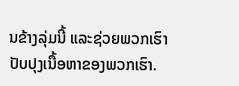ນຂ້າງລຸ່ມນີ້ ແລະຊ່ວຍພວກເຮົາປັບປຸງເນື້ອຫາຂອງພວກເຮົາ.